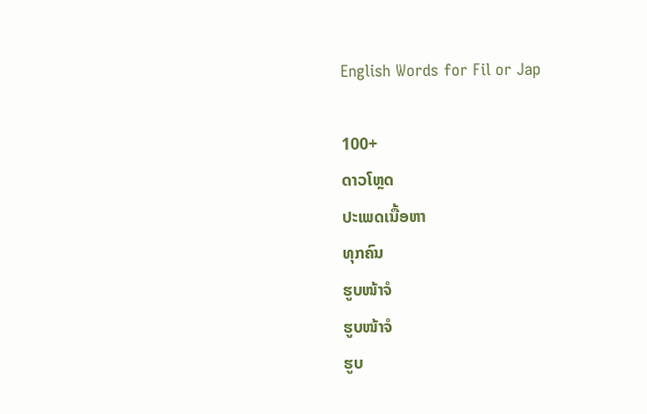English Words for Fil or Jap

100+
ດາວໂຫຼດ
ປະເພດເນື້ອຫາ
ທຸກຄົນ
ຮູບໜ້າຈໍ
ຮູບໜ້າຈໍ
ຮູບ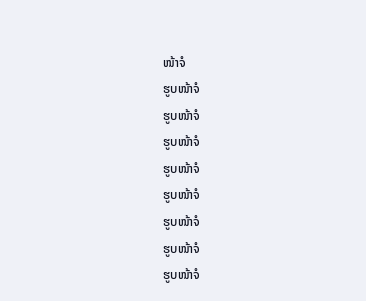ໜ້າຈໍ
ຮູບໜ້າຈໍ
ຮູບໜ້າຈໍ
ຮູບໜ້າຈໍ
ຮູບໜ້າຈໍ
ຮູບໜ້າຈໍ
ຮູບໜ້າຈໍ
ຮູບໜ້າຈໍ
ຮູບໜ້າຈໍ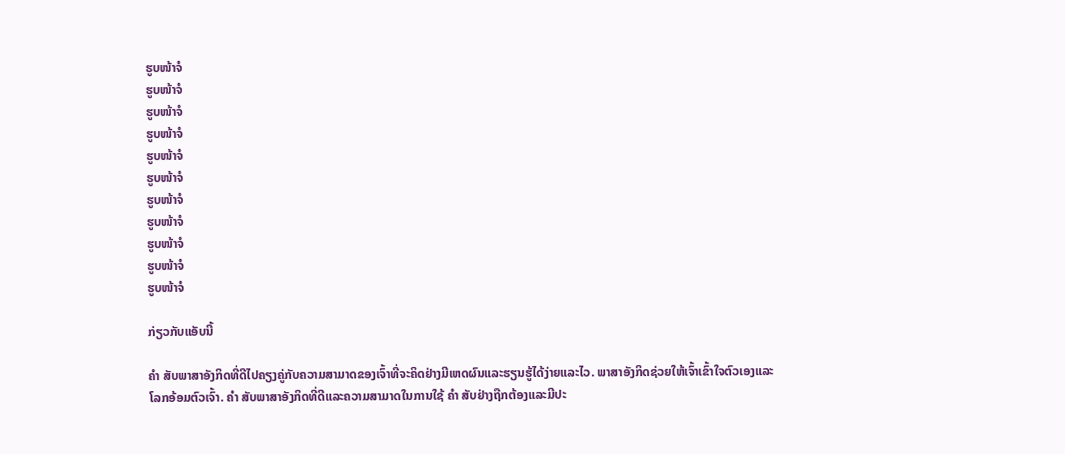ຮູບໜ້າຈໍ
ຮູບໜ້າຈໍ
ຮູບໜ້າຈໍ
ຮູບໜ້າຈໍ
ຮູບໜ້າຈໍ
ຮູບໜ້າຈໍ
ຮູບໜ້າຈໍ
ຮູບໜ້າຈໍ
ຮູບໜ້າຈໍ
ຮູບໜ້າຈໍ
ຮູບໜ້າຈໍ

ກ່ຽວກັບແອັບນີ້

ຄຳ ສັບພາສາອັງກິດທີ່ດີໄປຄຽງຄູ່ກັບຄວາມສາມາດຂອງເຈົ້າທີ່ຈະຄິດຢ່າງມີເຫດຜົນແລະຮຽນຮູ້ໄດ້ງ່າຍແລະໄວ. ພາສາອັງກິດຊ່ວຍໃຫ້ເຈົ້າເຂົ້າໃຈຕົວເອງແລະໂລກອ້ອມຕົວເຈົ້າ. ຄຳ ສັບພາສາອັງກິດທີ່ດີແລະຄວາມສາມາດໃນການໃຊ້ ຄຳ ສັບຢ່າງຖືກຕ້ອງແລະມີປະ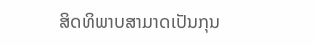ສິດທິພາບສາມາດເປັນກຸນ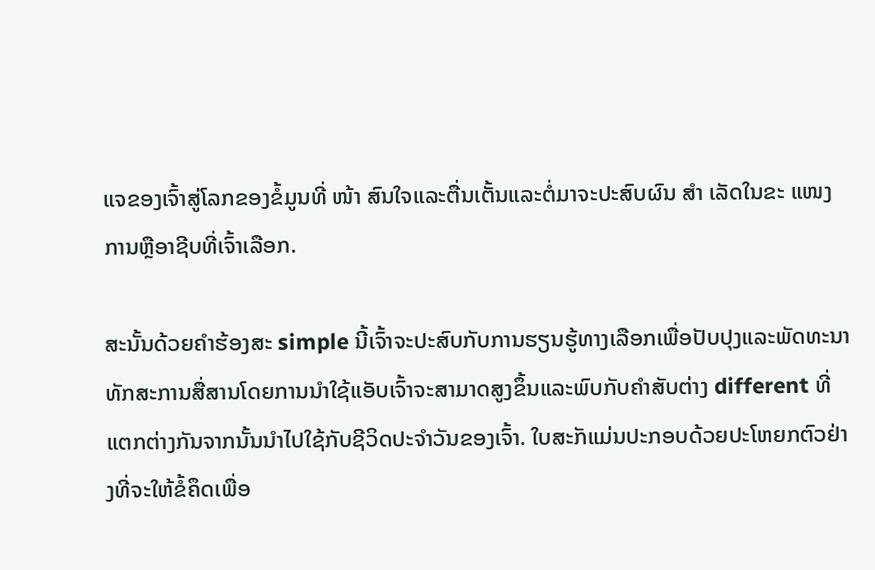ແຈຂອງເຈົ້າສູ່ໂລກຂອງຂໍ້ມູນທີ່ ໜ້າ ສົນໃຈແລະຕື່ນເຕັ້ນແລະຕໍ່ມາຈະປະສົບຜົນ ສຳ ເລັດໃນຂະ ແໜງ ການຫຼືອາຊີບທີ່ເຈົ້າເລືອກ.

ສະນັ້ນດ້ວຍຄໍາຮ້ອງສະ simple ນີ້ເຈົ້າຈະປະສົບກັບການຮຽນຮູ້ທາງເລືອກເພື່ອປັບປຸງແລະພັດທະນາທັກສະການສື່ສານໂດຍການນໍາໃຊ້ແອັບເຈົ້າຈະສາມາດສູງຂຶ້ນແລະພົບກັບຄໍາສັບຕ່າງ different ທີ່ແຕກຕ່າງກັນຈາກນັ້ນນໍາໄປໃຊ້ກັບຊີວິດປະຈໍາວັນຂອງເຈົ້າ. ໃບສະັກແມ່ນປະກອບດ້ວຍປະໂຫຍກຕົວຢ່າງທີ່ຈະໃຫ້ຂໍ້ຄຶດເພື່ອ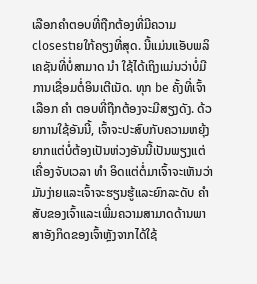ເລືອກຄໍາຕອບທີ່ຖືກຕ້ອງທີ່ມີຄວາມclosestາຍໃກ້ຄຽງທີ່ສຸດ. ນີ້ແມ່ນແອັບພລິເຄຊັນທີ່ບໍ່ສາມາດ ນຳ ໃຊ້ໄດ້ເຖິງແມ່ນວ່າບໍ່ມີການເຊື່ອມຕໍ່ອິນເຕີເນັດ. ທຸກ be ຄັ້ງທີ່ເຈົ້າເລືອກ ຄຳ ຕອບທີ່ຖືກຕ້ອງຈະມີສຽງດັງ. ດ້ວຍການໃຊ້ອັນນີ້, ເຈົ້າຈະປະສົບກັບຄວາມຫຍຸ້ງຍາກແຕ່ບໍ່ຕ້ອງເປັນຫ່ວງອັນນີ້ເປັນພຽງແຕ່ເຄື່ອງຈັບເວລາ ທຳ ອິດແຕ່ຕໍ່ມາເຈົ້າຈະເຫັນວ່າມັນງ່າຍແລະເຈົ້າຈະຮຽນຮູ້ແລະຍົກລະດັບ ຄຳ ສັບຂອງເຈົ້າແລະເພີ່ມຄວາມສາມາດດ້ານພາສາອັງກິດຂອງເຈົ້າຫຼັງຈາກໄດ້ໃຊ້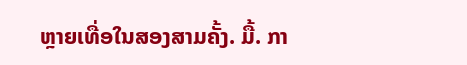ຫຼາຍເທື່ອໃນສອງສາມຄັ້ງ. ມື້. ກາ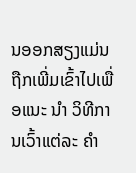ນອອກສຽງແມ່ນຖືກເພີ່ມເຂົ້າໄປເພື່ອແນະ ນຳ ວິທີການເວົ້າແຕ່ລະ ຄຳ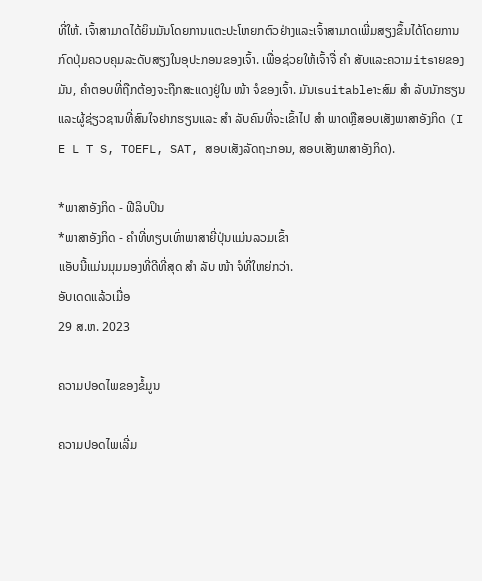ທີ່ໃຫ້. ເຈົ້າສາມາດໄດ້ຍິນມັນໂດຍການແຕະປະໂຫຍກຕົວຢ່າງແລະເຈົ້າສາມາດເພີ່ມສຽງຂຶ້ນໄດ້ໂດຍການກົດປຸ່ມຄວບຄຸມລະດັບສຽງໃນອຸປະກອນຂອງເຈົ້າ. ເພື່ອຊ່ວຍໃຫ້ເຈົ້າຈື່ ຄຳ ສັບແລະຄວາມitsາຍຂອງມັນ, ຄໍາຕອບທີ່ຖືກຕ້ອງຈະຖືກສະແດງຢູ່ໃນ ໜ້າ ຈໍຂອງເຈົ້າ. ມັນເsuitableາະສົມ ສຳ ລັບນັກຮຽນແລະຜູ້ຊ່ຽວຊານທີ່ສົນໃຈຢາກຮຽນແລະ ສຳ ລັບຄົນທີ່ຈະເຂົ້າໄປ ສຳ ພາດຫຼືສອບເສັງພາສາອັງກິດ (I E L T S, TOEFL, SAT, ສອບເສັງລັດຖະກອນ, ສອບເສັງພາສາອັງກິດ).

*ພາສາອັງກິດ - ຟີລິບປິນ
*ພາສາອັງກິດ - ຄໍາທີ່ທຽບເທົ່າພາສາຍີ່ປຸ່ນແມ່ນລວມເຂົ້າ
ແອັບນີ້ແມ່ນມຸມມອງທີ່ດີທີ່ສຸດ ສຳ ລັບ ໜ້າ ຈໍທີ່ໃຫຍ່ກວ່າ.
ອັບເດດແລ້ວເມື່ອ
29 ສ.ຫ. 2023

ຄວາມປອດໄພຂອງຂໍ້ມູນ

ຄວາມປອດໄພເລີ່ມ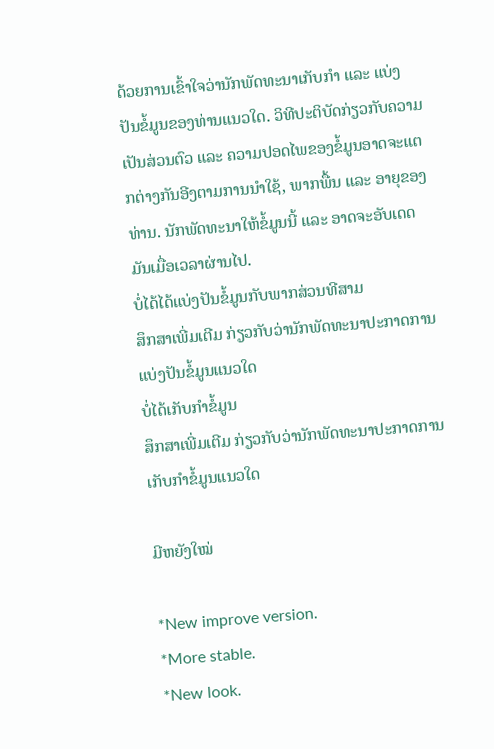ດ້ວຍການເຂົ້າໃຈວ່ານັກພັດທະນາເກັບກຳ ແລະ ແບ່ງປັນຂໍ້ມູນຂອງທ່ານແນວໃດ. ວິທີປະຕິບັດກ່ຽວກັບຄວາມເປັນສ່ວນຕົວ ແລະ ຄວາມປອດໄພຂອງຂໍ້ມູນອາດຈະແຕກຕ່າງກັນອີງຕາມການນຳໃຊ້, ພາກພື້ນ ແລະ ອາຍຸຂອງທ່ານ. ນັກພັດທະນາໃຫ້ຂໍ້ມູນນີ້ ແລະ ອາດຈະອັບເດດມັນເມື່ອເວລາຜ່ານໄປ.
ບໍ່ໄດ້ໄດ້ແບ່ງປັນຂໍ້ມູນກັບພາກສ່ວນທີສາມ
ສຶກສາເພີ່ມເຕີມ ກ່ຽວກັບວ່ານັກພັດທະນາປະກາດການແບ່ງປັນຂໍ້ມູນແນວໃດ
ບໍ່ໄດ້ເກັບກຳຂໍ້ມູນ
ສຶກສາເພີ່ມເຕີມ ກ່ຽວກັບວ່ານັກພັດທະນາປະກາດການເກັບກຳຂໍ້ມູນແນວໃດ

ມີຫຍັງໃໝ່

*New improve version.
*More stable.
*New look.